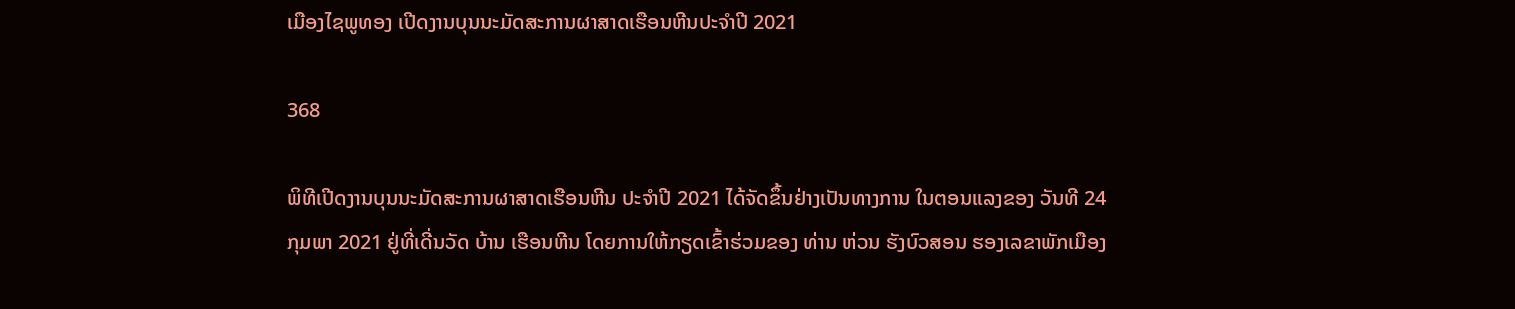ເມືອງໄຊພູທອງ ເປີດງານບຸນນະມັດສະການຜາສາດເຮືອນຫີນປະຈໍາປີ 2021

368

ພິທີເປີດງານບຸນນະມັດສະການຜາສາດເຮືອນຫີນ ປະຈໍາປີ 2021 ໄດ້ຈັດຂຶ້ນຢ່າງເປັນທາງການ ໃນຕອນແລງຂອງ ວັນທີ 24 ກຸມພາ 2021 ຢູ່ທີ່ເດີ່ນວັດ ບ້ານ ເຮືອນຫີນ ໂດຍການໃຫ້ກຽດເຂົ້າຮ່ວມຂອງ ທ່ານ ຫ່ວນ ຮັງບົວສອນ ຮອງເລຂາພັກເມືອງ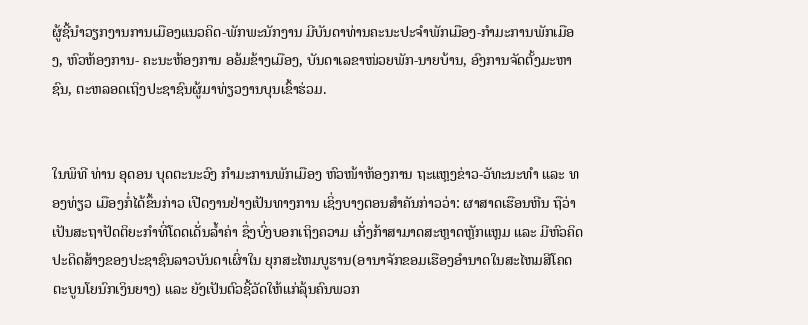ຜູ້ຊີ້ນໍາວຽກງານການເມືອງແນວຄິດ-ພັກພະນັກງານ ມີບັນດາທ່ານຄະນະປະຈໍາພັກເມືອງ-ກໍາມະການພັກເມືອງ, ຫົວຫ້ອງການ- ຄະນະຫ້ອງການ ອອ້ມຂ້າງເມືອງ, ບັນດາເລຂາໜ່ວຍພັກ-ນາຍບ້ານ, ອົງການຈັດຕັ້ງມະຫາຊົນ, ຕະຫລອດເຖິງປະຊາຊົນຜູ້ມາທ່ຽວງານບຸນເຂົ້າຮ່ວມ.


ໃນພິທີ ທ່ານ ອຸດອນ ບຸດຕະນະວົງ ກໍາມະການພັກເມືອງ ຫົວໜ້າຫ້ອງການ ຖະແຫຼງຂ່າວ-ວັທະນະທໍາ ແລະ ທອງທ່ຽວ ເມືອງກໍ່ໄດ້ຂຶ້ນກ່າວ ເປີດງານຢ່າງເປັນທາງການ ເຊິ່ງບາງຕອນສໍາຄັນກ່າວວ່າ: ຜາສາດເຮືອນຫີນ ຖືວ່າເປັນສະຖາປັດຕິຍະກໍາທີ່ໂດດເດັ່ນລໍ້າຄ່າ ຊຶ່ງບົ່ງບອກເຖິງຄວາມ ເກັ່ງກ້າສາມາດສະຫຼາດຫຼັກແຫຼມ ແລະ ມີຫົວຄິດປະດິດສ້າງຂອງປະຊາຊົນລາວບັນດາເຜົ່າໃນ ຍຸກສະໄຫມບູຮານ(ອານາຈັກຂອມເຮືອງອໍານາດໃນສະໄຫມສີໂຄດຕະບູນໂຍນົກເງິນຍາງ) ແລະ ຍັງເປັນຕົວຊີ້ວັດໃຫ້ແກ່ລຸ້ນຄົນພວກ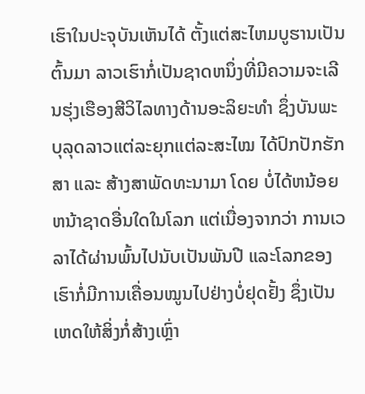ເຮົາໃນປະຈຸບັນເຫັນໄດ້ ຕັ້ງແຕ່ສະໄຫມບູຮານເປັນຕົ້ນມາ ລາວເຮົາກໍ່ເປັນຊາດຫນຶ່ງທີ່ມີຄວາມຈະເລີນຮຸ່ງເຮືອງສີວິໄລທາງດ້ານອະລິຍະທໍາ ຊຶ່ງບັນພະບຸລຸດລາວແຕ່ລະຍຸກແຕ່ລະສະໄໝ ໄດ້ປົກປັກຮັກສາ ແລະ ສ້າງສາພັດທະນາມາ ໂດຍ ບໍ່ໄດ້ຫນ້ອຍຫນ້າຊາດອື່ນໃດໃນໂລກ ແຕ່ເນື່ອງຈາກວ່າ ການເວລາໄດ້ຜ່ານພົ້ນໄປນັບເປັນພັນປີ ແລະໂລກຂອງເຮົາກໍ່ມີການເຄື່ອນໝູນໄປຢ່າງບໍ່ຢຸດຢັ້ງ ຊຶ່ງເປັນເຫດໃຫ້ສິ່ງກໍ່ສ້າງເຫຼົ່າ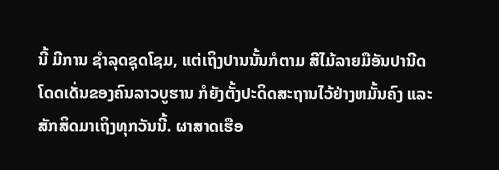ນີ້ ມີການ ຊໍາລຸດຊຸດໂຊມ, ແຕ່ເຖິງປານນັ້ນກໍຕາມ ສີໄມ້ລາຍມືອັນປານີດໂດດເດັ່ນຂອງຄົນລາວບູຮານ ກໍຍັງຕັ້ງປະດິດສະຖານໄວ້ຢ່າງຫມັ້ນຄົງ ແລະ ສັກສິດມາເຖິງທຸກວັນນີ້. ຜາສາດເຮືອ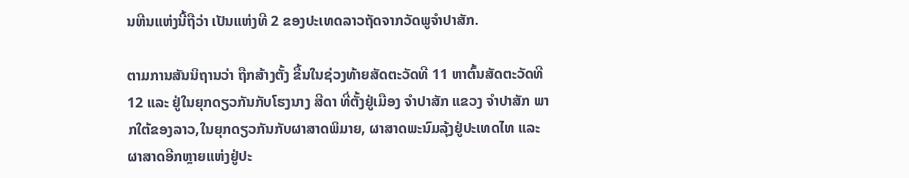ນຫີນແຫ່ງນີ້ຖືວ່າ ເປັນແຫ່ງທີ 2 ຂອງປະເທດລາວຖັດຈາກວັດພູຈໍາປາສັກ.

ຕາມການສັນນິຖານວ່າ ຖືກສ້າງຕັ້ງ ຂື້ນໃນຊ່ວງທ້າຍສັດຕະວັດທີ 11 ຫາຕົ້ນສັດຕະວັດທີ 12 ແລະ ຢູ່ໃນຍຸກດຽວກັນກັບໂຮງນາງ ສີດາ ທີ່ຕັ້ງຢູ່ເມືອງ ຈໍາປາສັກ ແຂວງ ຈໍາປາສັກ ພາກໃຕ້ຂອງລາວ,ໃນຍຸກດຽວກັນກັບຜາສາດພິມາຍ, ຜາສາດພະນົມລຸ້ງຢູ່ປະເທດໄທ ແລະ ຜາສາດອີກຫຼາຍແຫ່ງຢູ່ປະ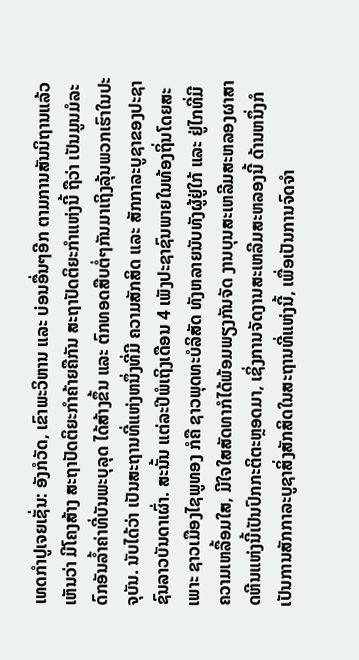ເທດກໍາປູເຈຍເຊັ່ນ: ອັງກໍວັດ, ເຂົາພະວິຫານ ແລະ ບ່ອນອື່ນໆອີກ ຕາມການສັນນິຖານແລ້ວ ເຫັນວ່າ ມີໂຄງສ້າງ ສະຖາປັດຕິຍະກໍາຄ້າຍຄືກັນ ສະຖາປັດຕິຍະກຳແຫ່ງນີ້ ຖືວ່າ ເປັນມູນມໍລະດົກອັນລໍ້າຄ່າທີ່ບັນພະບຸລຸດ ໄດ້ສ້າງຂຶ້ນ ແລະ ຕົກທອດສືບຕໍ່ໆກັນມາເຖິງລຸ້ນພວກເຮົາໃນປະຈຸບັນ. ນັບໄດ້ວ່າ ເປັນສະຖານທີ່ແຫ່ງຫນຶ່ງທີ່ມີ ຄວາມສັກສິດ ແລະ ສັກກາລະບູຊາຂອງປະຊາຊົນລາວບັນດາເຜົ່າ. ສະນັ້ນ ແຕ່ລະປີພໍເຖິງເດືອນ 4 ເພັງປະຊາຊົນພາຍໃນທ້ອງຖິ່ນໂດຍສະເພາະ ຊາວເມືອງໄຊພູທອງ ກໍຄື ຊາວພຸດທະບໍລິສັດ ທັງຫລາຍນັບທັງຜູ້ຢູ່ໃກ້ ແລະ ຢູ່ໄກທີ່ມີຄວາມເຫລື້ອມໃສ, ມີໃຈໃສສັດທາກໍໄດ້ພ້ອມພຽງກັນຈັດ ງານບຸນສະເຫລີມສະຫລອງຜາສາດຫີນແຫ່ງນີ້ເປັນປົກກະຕິຕະຫຼອດມາ, ເຊິ່ງການຈັດງານສະເຫລີມສະຫລອງນີ້ ດ້ານຫນຶ່ງກໍເປັນການສັກກາລະບູຊາສິ່ງສັກສິດໃນສະຖານທີ່ແຫ່ງນີ້, ເພື່ອເປັນການຈົດຈຳ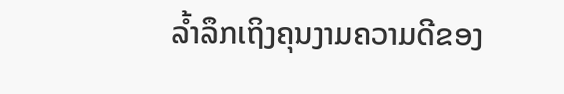ລໍ້າລຶກເຖິງຄຸນງາມຄວາມດີຂອງ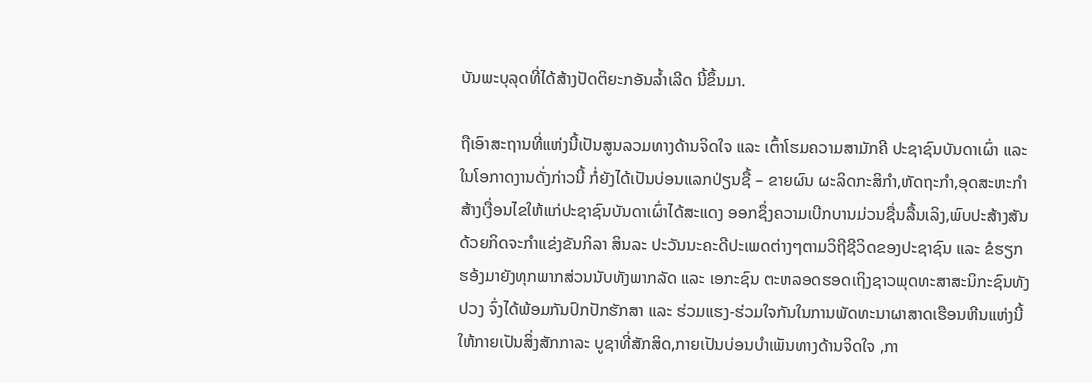ບັນພະບຸລຸດທີ່ໄດ້ສ້າງປັດຕິຍະກອັນລໍ້າເລີດ ນີ້ຂຶ້ນມາ.

ຖືເອົາສະຖານທີ່ແຫ່ງນີ້ເປັນສູນລວມທາງດ້ານຈິດໃຈ ແລະ ເຕົ້າໂຮມຄວາມສາມັກຄີ ປະຊາຊົນບັນດາເຜົ່າ ແລະ ໃນໂອກາດງານດັ່ງກ່າວນີ້ ກໍ່ຍັງໄດ້ເປັນບ່ອນແລກປ່ຽນຊື້ – ຂາຍຜົນ ຜະລິດກະສິກໍາ,ຫັດຖະກໍາ,ອຸດສະຫະກໍາ ສ້າງເງື່ອນໄຂໃຫ້ແກ່ປະຊາຊົນບັນດາເຜົ່າໄດ້ສະແດງ ອອກຊຶ່ງຄວາມເບີກບານມ່ວນຊື່ນລື້ນເລິງ,ພົບປະສ້າງສັນດ້ວຍກິດຈະກໍາແຂ່ງຂັນກິລາ ສິນລະ ປະວັນນະຄະດີປະເພດຕ່າງໆຕາມວິຖີຊີວິດຂອງປະຊາຊົນ ແລະ ຂໍຮຽກຮອ້ງມາຍັງທຸກພາກສ່ວນນັບທັງພາກລັດ ແລະ ເອກະຊົນ ຕະຫລອດຮອດເຖິງຊາວພຸດທະສາສະນິກະຊົນທັງປວງ ຈົ່ງໄດ້ພ້ອມກັນປົກປັກຮັກສາ ແລະ ຮ່ວມແຮງ-ຮ່ວມໃຈກັນໃນການພັດທະນາຜາສາດເຮືອນຫີນແຫ່ງນີ້ ໃຫ້ກາຍເປັນສິ່ງສັກກາລະ ບູຊາທີ່ສັກສິດ,ກາຍເປັນບ່ອນບໍາເພັນທາງດ້ານຈິດໃຈ ,ກາ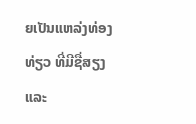ຍເປັນແຫລ່ງທ່ອງທ່ຽວ ທີ່ມີຊື່ສຽງ ແລະ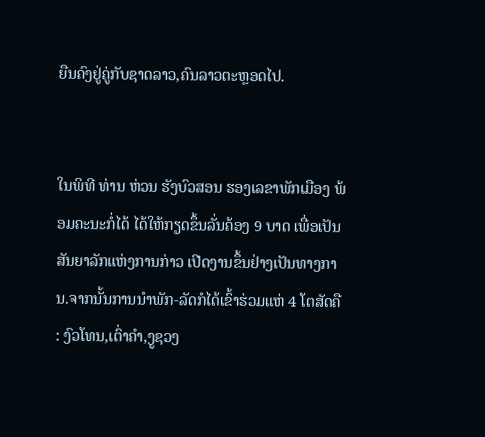ຍືນຄົງຢູ່ຄູ່ກັບຊາດລາວ,ຄົນລາວຕະຫຼອດໄປ.


ໃນພິທີ ທ່ານ ຫ່ວນ ຮັງບົວສອນ ຮອງເລຂາພັກເມືອງ ພ້ອມຄະນະກໍ່ໄດ້ ໄດ້ໃຫ້ກຽດຂຶ້ນລັ່ນຄ້ອງ 9 ບາດ ເພື່ອເປັນສັນຍາລັກແຫ່ງການກ່າວ ເປີດງານຂຶ້ນຢ່າງເປັນທາງການ.ຈາກນັ້ນການນໍາພັກ-ລັດກໍໄດ້ເຂົ້າຮ່ວມແຫ່ 4 ໂຕສັດຄື : ງົວໂທນ,ເຕົ່າຄໍາ,ງູຊວງ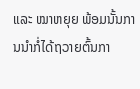ແລະ ໝາຫຍຸຍ ພ້ອມນັ້ນການນໍາກໍ່ໄດ້ຖວາຍຕົ້ນກາ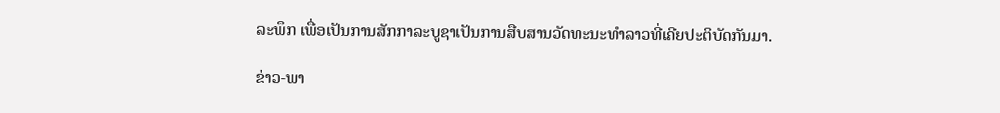ລະພຶກ ເພື່ອເປັນການສັກກາລະບູຊາເປັນການສືບສານວັດທະນະທໍາລາວທີ່ເຄີຍປະຕິບັດກັນມາ.

ຂ່າວ-ພາ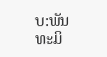ບ:ພັນທະມິ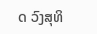ດ ວົງສຸທິ